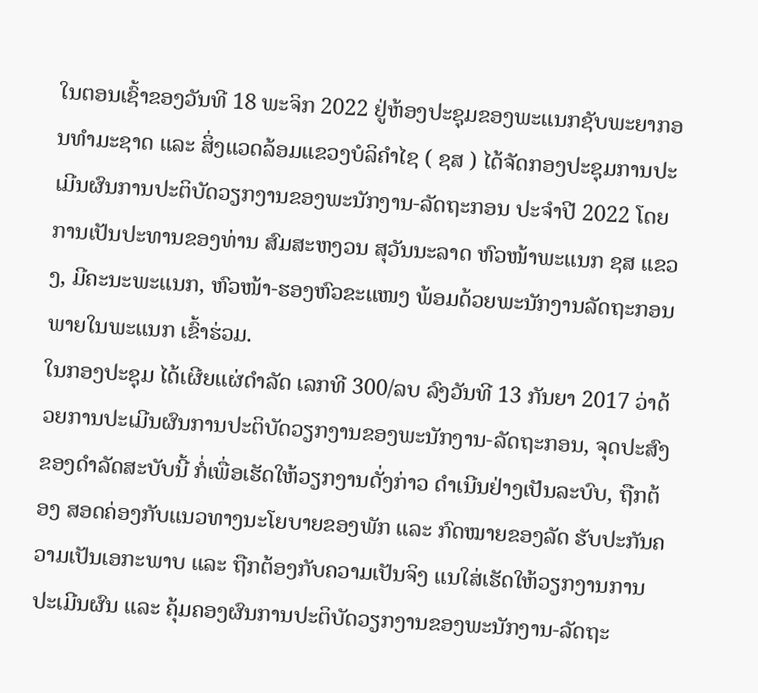ໃນຕອນເຊົ້າຂອງວັນທີ 18 ພະຈິກ 2022 ຢູ່ຫ້ອງປະຊຸມຂອງພະແນກຊັບພະຍາກອນທຳມະຊາດ ແລະ ສິ່ງແວດລ້ອມແຂວງບໍລິຄຳໄຊ ( ຊສ ) ໄດ້ຈັດກອງປະຊຸມການປະເມີນຜົນການປະຕິບັດວຽກງານຂອງພະນັກງານ-ລັດຖະກອນ ປະຈຳປີ 2022 ໂດຍການເປັນປະທານຂອງທ່ານ ສົມສະຫງວນ ສຸວັນນະລາດ ຫົວໜ້າພະແນກ ຊສ ແຂວງ, ມີຄະນະພະແນກ, ຫົວໜ້າ-ຮອງຫົວຂະແໜງ ພ້ອມດ້ວຍພະນັກງານລັດຖະກອນພາຍໃນພະແນກ ເຂົ້າຮ່ວມ.
ໃນກອງປະຊຸມ ໄດ້ເຜີຍແຜ່ດຳລັດ ເລກທີ 300/ລບ ລົງວັນທີ 13 ກັນຍາ 2017 ວ່າດ້ວຍການປະເມີນຜົນການປະຕິບັດວຽກງານຂອງພະນັກງານ-ລັດຖະກອນ, ຈຸດປະສົງຂອງດຳລັດສະບັບນີ້ ກໍ່ເພື່ອເຮັດໃຫ້ວຽກງານດັ່ງກ່າວ ດຳເນີນຢ່າງເປັນລະບົບ, ຖືກຕ້ອງ ສອດຄ່ອງກັບແນວທາງນະໂຍບາຍຂອງພັກ ແລະ ກົດໝາຍຂອງລັດ ຮັບປະກັນຄວາມເປັນເອກະພາບ ແລະ ຖືກຕ້ອງກັບຄວາມເປັນຈິງ ແນໃສ່ເຮັດໃຫ້ວຽກງານການປະເມີນຜົນ ແລະ ຄຸ້ມຄອງຜົນການປະຕິບັດວຽກງານຂອງພະນັກງານ-ລັດຖະ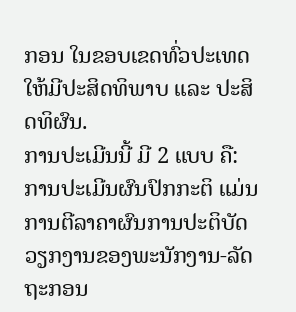ກອນ ໃນຂອບເຂດທົ່ວປະເທດໃຫ້ມີປະສິດທິພາບ ແລະ ປະສິດທິຜົນ.
ການປະເມີນນີ້ ມີ 2 ແບບ ຄື: ການປະເມີນຜົນປົກກະຕິ ແມ່ນການຕີລາຄາຜົນການປະຕິບັດວຽກງານຂອງພະນັກງານ-ລັດຖະກອນ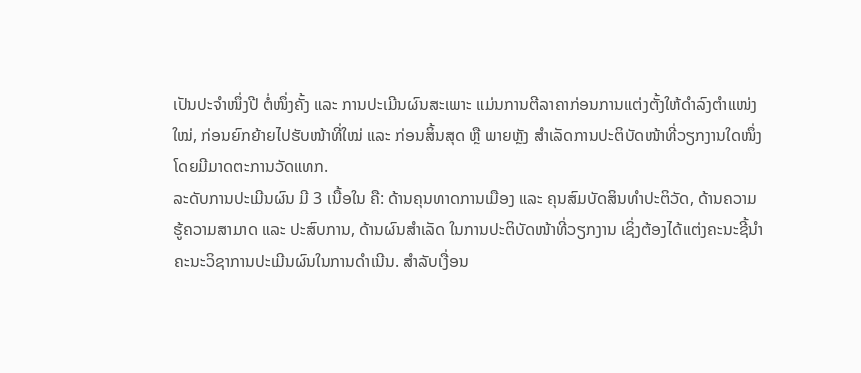ເປັນປະຈຳໜຶ່ງປີ ຕໍ່ໜຶ່ງຄັ້ງ ແລະ ການປະເມີນຜົນສະເພາະ ແມ່ນການຕີລາຄາກ່ອນການແຕ່ງຕັ້ງໃຫ້ດຳລົງຕຳແໜ່ງໃໝ່, ກ່ອນຍົກຍ້າຍໄປຮັບໜ້າທີ່ໃໝ່ ແລະ ກ່ອນສິ້ນສຸດ ຫຼື ພາຍຫຼັງ ສຳເລັດການປະຕິບັດໜ້າທີ່ວຽກງານໃດໜຶ່ງ ໂດຍມີມາດຕະການວັດແທກ.
ລະດັບການປະເມີນຜົນ ມີ 3 ເນື້ອໃນ ຄື: ດ້ານຄຸນທາດການເມືອງ ແລະ ຄຸນສົມບັດສິນທຳປະຕິວັດ, ດ້ານຄວາມຮູ້ຄວາມສາມາດ ແລະ ປະສົບການ, ດ້ານຜົນສຳເລັດ ໃນການປະຕິບັດໜ້າທີ່ວຽກງານ ເຊິ່ງຕ້ອງໄດ້ແຕ່ງຄະນະຊີ້ນຳ ຄະນະວິຊາການປະເມີນຜົນໃນການດຳເນີນ. ສຳລັບເງື່ອນ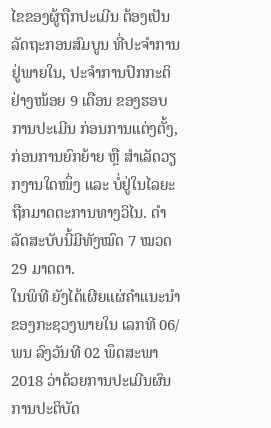ໄຂຂອງຜູ້ຖືກປະເມີນ ຕ້ອງເປັນລັດຖະກອນສົມບູນ ທີ່ປະຈຳການຢູ່ພາຍໃນ, ປະຈຳການປົກກະຕິຢ່າງໜ້ອຍ 9 ເດືອນ ຂອງຮອບການປະເມີນ ກ່ອນການແຕ່ງຕັ້ງ, ກ່ອນການຍົກຍ້າຍ ຫຼື ສຳເລັດວຽກງານໃດໜຶ່ງ ແລະ ບໍ່ຢູ່ໃນໄລຍະຖືກມາດຕະການທາງວິໄນ. ດຳລັດສະບັບນີ້ມີທັງໝົດ 7 ໝວດ 29 ມາດຕາ.
ໃນພິທີ ຍັງໄດ້ເຜີຍແຜ່ຄຳແນະນຳ ຂອງກະຊວງພາຍໃນ ເລກທີ 06/ພນ ລົງວັນທີ 02 ພຶດສະພາ 2018 ວ່າດ້ວຍການປະເມີນຜົນການປະຕິບັດ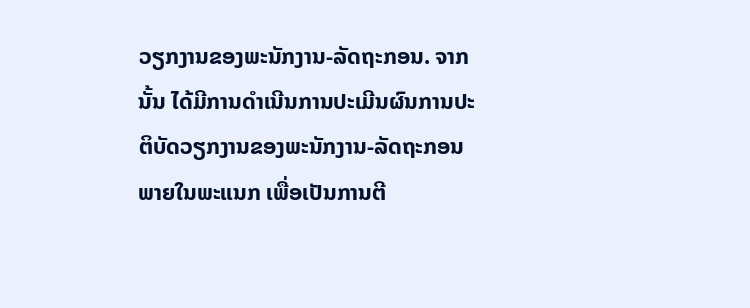ວຽກງານຂອງພະນັກງານ-ລັດຖະກອນ. ຈາກນັ້ນ ໄດ້ມີການດຳເນີນການປະເມີນຜົນການປະຕິບັດວຽກງານຂອງພະນັກງານ-ລັດຖະກອນພາຍໃນພະແນກ ເພື່ອເປັນການຕີ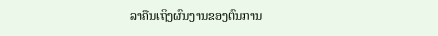ລາຄືນເຖິງຜົນງານຂອງຕົນການ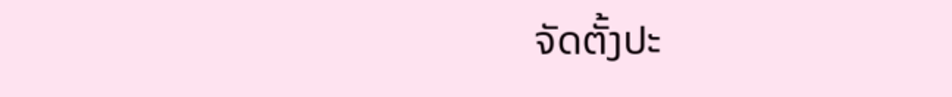ຈັດຕັ້ງປະ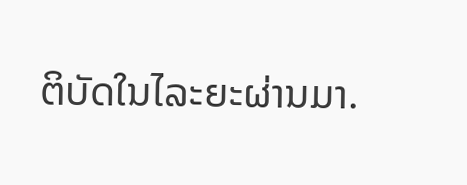ຕິບັດໃນໄລະຍະຜ່ານມາ.